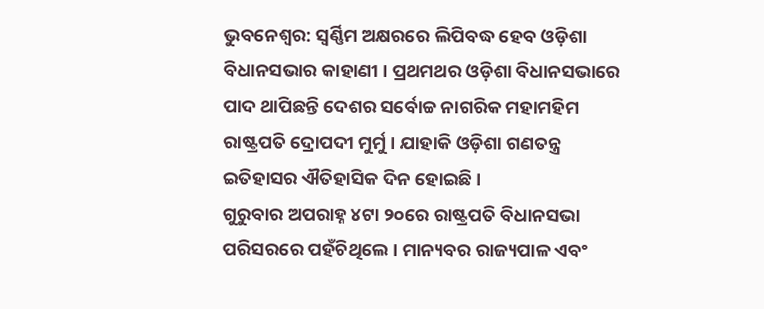ଭୁବନେଶ୍ୱର: ସ୍ୱର୍ଣ୍ଣିମ ଅକ୍ଷରରେ ଲିପିବଦ୍ଧ ହେବ ଓଡ଼ିଶା ବିଧାନସଭାର କାହାଣୀ । ପ୍ରଥମଥର ଓଡ଼ିଶା ବିଧାନସଭାରେ ପାଦ ଥାପିଛନ୍ତି ଦେଶର ସର୍ବୋଚ୍ଚ ନାଗରିକ ମହାମହିମ ରାଷ୍ଟ୍ରପତି ଦ୍ରୋପଦୀ ମୁର୍ମୁ । ଯାହାକି ଓଡ଼ିଶା ଗଣତନ୍ତ୍ର ଇତିହାସର ଐତିହାସିକ ଦିନ ହୋଇଛି ।
ଗୁରୁବାର ଅପରାହ୍ନ ୪ଟା ୨୦ରେ ରାଷ୍ଟ୍ରପତି ବିଧାନସଭା ପରିସରରେ ପହଁଚିଥିଲେ । ମାନ୍ୟବର ରାଜ୍ୟପାଳ ଏବଂ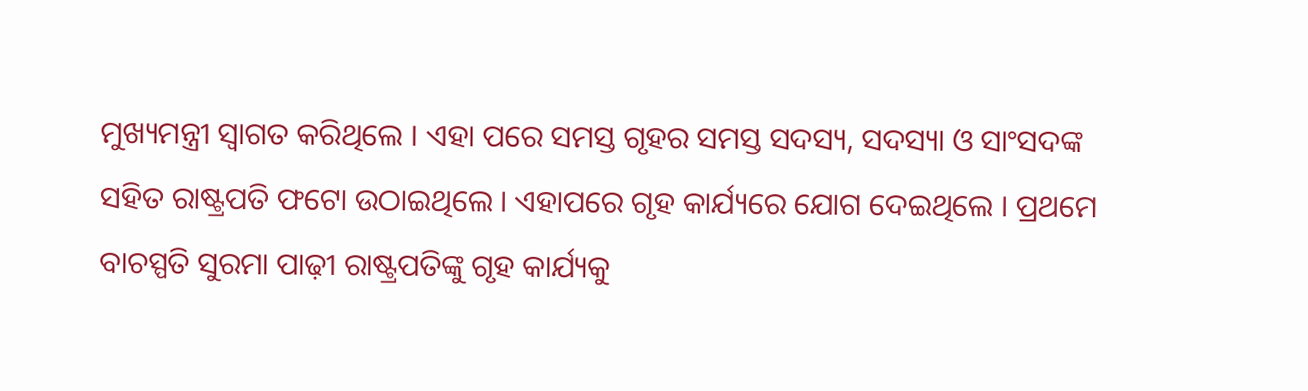ମୁଖ୍ୟମନ୍ତ୍ରୀ ସ୍ୱାଗତ କରିଥିଲେ । ଏହା ପରେ ସମସ୍ତ ଗୃହର ସମସ୍ତ ସଦସ୍ୟ, ସଦସ୍ୟା ଓ ସାଂସଦଙ୍କ ସହିତ ରାଷ୍ଟ୍ରପତି ଫଟୋ ଉଠାଇଥିଲେ । ଏହାପରେ ଗୃହ କାର୍ଯ୍ୟରେ ଯୋଗ ଦେଇଥିଲେ । ପ୍ରଥମେ ବାଚସ୍ପତି ସୁରମା ପାଢ଼ୀ ରାଷ୍ଟ୍ରପତିଙ୍କୁ ଗୃହ କାର୍ଯ୍ୟକୁ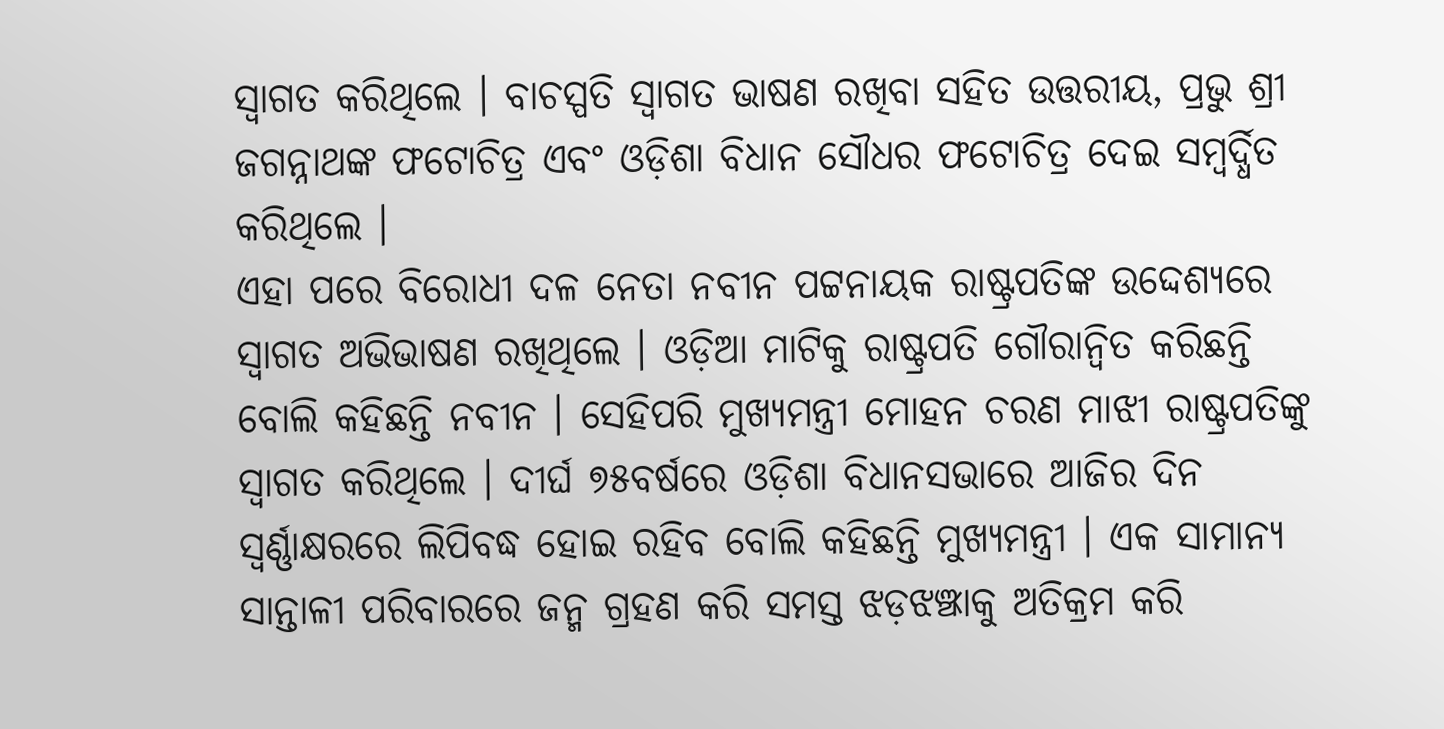ସ୍ୱାଗତ କରିଥିଲେ । ବାଚସ୍ପତି ସ୍ୱାଗତ ଭାଷଣ ରଖିବା ସହିତ ଉତ୍ତରୀୟ, ପ୍ରଭୁ ଶ୍ରୀ ଜଗନ୍ନାଥଙ୍କ ଫଟୋଚିତ୍ର ଏବଂ ଓଡ଼ିଶା ବିଧାନ ସୌଧର ଫଟୋଚିତ୍ର ଦେଇ ସମ୍ବର୍ଦ୍ଧିତ କରିଥିଲେ ।
ଏହା ପରେ ବିରୋଧୀ ଦଳ ନେତା ନବୀନ ପଟ୍ଟନାୟକ ରାଷ୍ଟ୍ରପତିଙ୍କ ଉଦ୍ଦେଶ୍ୟରେ ସ୍ୱାଗତ ଅଭିଭାଷଣ ରଖିଥିଲେ । ଓଡ଼ିଆ ମାଟିକୁ ରାଷ୍ଟ୍ରପତି ଗୌରାନ୍ୱିତ କରିଛନ୍ତି ବୋଲି କହିଛନ୍ତି ନବୀନ । ସେହିପରି ମୁଖ୍ୟମନ୍ତ୍ରୀ ମୋହନ ଚରଣ ମାଝୀ ରାଷ୍ଟ୍ରପତିଙ୍କୁ ସ୍ୱାଗତ କରିଥିଲେ । ଦୀର୍ଘ ୭୫ବର୍ଷରେ ଓଡ଼ିଶା ବିଧାନସଭାରେ ଆଜିର ଦିନ ସ୍ୱର୍ଣ୍ଣାକ୍ଷରରେ ଲିପିବଦ୍ଧ ହୋଇ ରହିବ ବୋଲି କହିଛନ୍ତି ମୁଖ୍ୟମନ୍ତ୍ରୀ । ଏକ ସାମାନ୍ୟ ସାନ୍ତାଳୀ ପରିବାରରେ ଜନ୍ମ ଗ୍ରହଣ କରି ସମସ୍ତ ଝଡ଼ଝଞ୍ଝାକୁ ଅତିକ୍ରମ କରି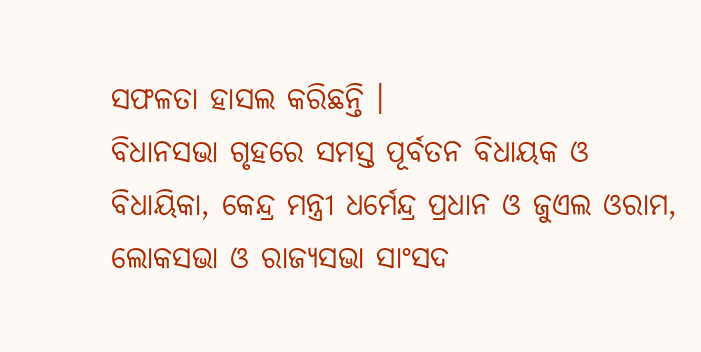ସଫଳତା ହାସଲ କରିଛନ୍ତି ।
ବିଧାନସଭା ଗୃହରେ ସମସ୍ତ ପୂର୍ବତନ ବିଧାୟକ ଓ ବିଧାୟିକା, କେନ୍ଦ୍ର ମନ୍ତ୍ରୀ ଧର୍ମେନ୍ଦ୍ର ପ୍ରଧାନ ଓ ଜୁଏଲ ଓରାମ, ଲୋକସଭା ଓ ରାଜ୍ୟସଭା ସାଂସଦ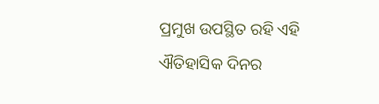ପ୍ରମୁଖ ଉପସ୍ଥିତ ରହି ଏହି ଐତିହାସିକ ଦିନର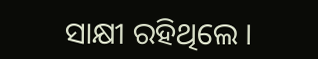ସାକ୍ଷୀ ରହିଥିଲେ ।